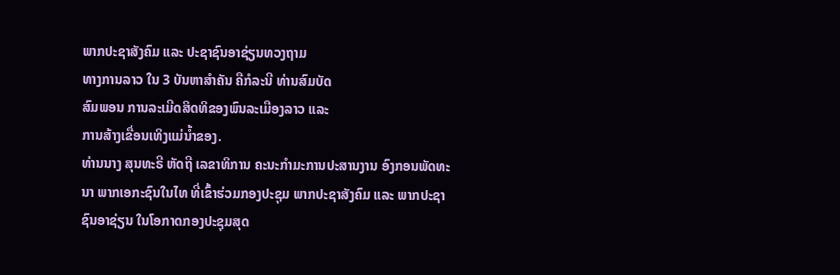ພາກປະຊາສັງຄົມ ແລະ ປະຊາຊົນອາຊ່ຽນທວງຖາມ
ທາງການລາວ ໃນ 3 ບັນຫາສຳຄັນ ຄືກໍລະນີ ທ່ານສົມບັດ
ສົມພອນ ການລະເມີດສິດທິຂອງພົນລະເມືອງລາວ ແລະ
ການສ້າງເຂື່ອນເທິງແມ່ນ້ຳຂອງ.
ທ່ານນາງ ສຸນທະຣີ ຫັດຖີ ເລຂາທິການ ຄະນະກຳມະການປະສານງານ ອົງກອນພັດທະນາ ພາກເອກະຊົນໃນໄທ ທີ່ເຂົ້າຮ່ວມກອງປະຊຸມ ພາກປະຊາສັງຄົມ ແລະ ພາກປະຊາຊົນອາຊ່ຽນ ໃນໂອກາດກອງປະຊຸມສຸດ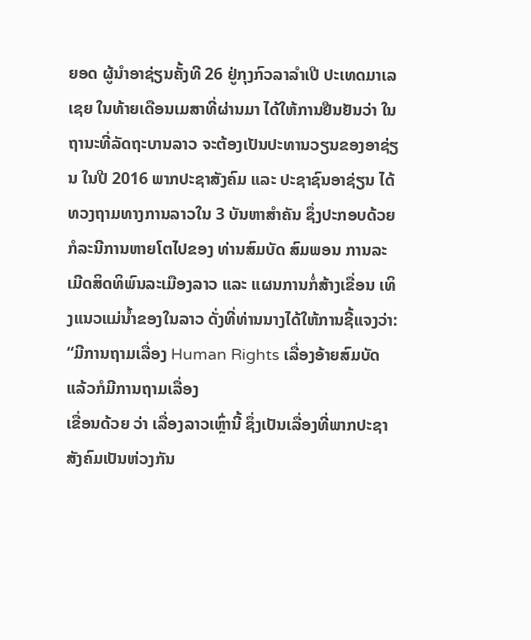ຍອດ ຜູ້ນຳອາຊ່ຽນຄັ້ງທີ 26 ຢູ່ກຸງກົວລາລຳເປີ ປະເທດມາເລເຊຍ ໃນທ້າຍເດືອນເມສາທີ່ຜ່ານມາ ໄດ້ໃຫ້ການຢືນຢັນວ່າ ໃນຖານະທີ່ລັດຖະບານລາວ ຈະຕ້ອງເປັນປະທານວຽນຂອງອາຊ່ຽນ ໃນປີ 2016 ພາກປະຊາສັງຄົມ ແລະ ປະຊາຊົນອາຊ່ຽນ ໄດ້ທວງຖາມທາງການລາວໃນ 3 ບັນຫາສຳຄັນ ຊຶ່ງປະກອບດ້ວຍ ກໍລະນີການຫາຍໂຕໄປຂອງ ທ່ານສົມບັດ ສົມພອນ ການລະເມີດສິດທິພົນລະເມືອງລາວ ແລະ ແຜນການກໍ່ສ້າງເຂື່ອນ ເທິງແນວແມ່ນ້ຳຂອງໃນລາວ ດັ່ງທີ່ທ່ານນາງໄດ້ໃຫ້ການຊີ້ແຈງວ່າ:
“ມີການຖາມເລື່ອງ Human Rights ເລື່ອງອ້າຍສົມບັດ ແລ້ວກໍມີການຖາມເລື່ອງ
ເຂື່ອນດ້ວຍ ວ່າ ເລື່ອງລາວເຫຼົ່ານີ້ ຊຶ່ງເປັນເລື່ອງທີ່ພາກປະຊາສັງຄົມເປັນຫ່ວງກັນ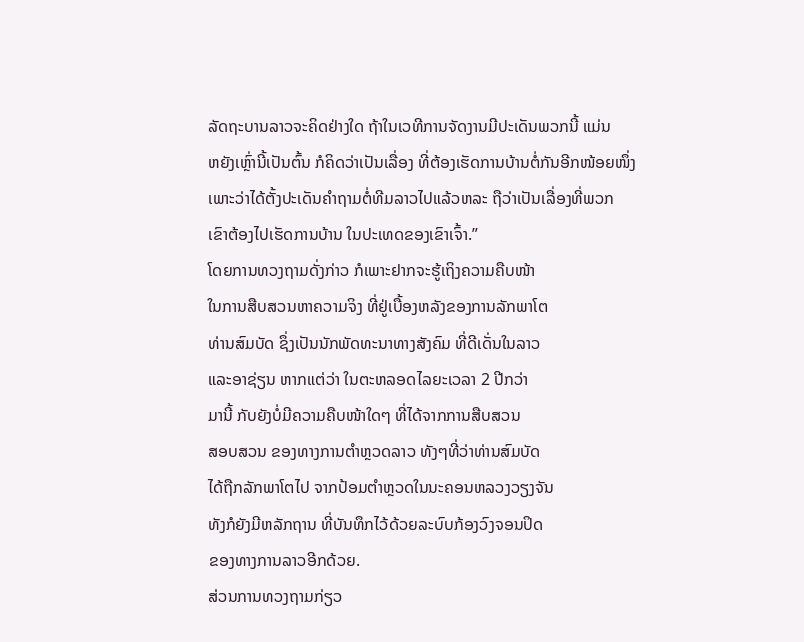ລັດຖະບານລາວຈະຄິດຢ່າງໃດ ຖ້າໃນເວທີການຈັດງານມີປະເດັນພວກນີ້ ແມ່ນ
ຫຍັງເຫຼົ່ານີ້ເປັນຕົ້ນ ກໍຄິດວ່າເປັນເລື່ອງ ທີ່ຕ້ອງເຮັດການບ້ານຕໍ່ກັນອີກໜ້ອຍໜຶ່ງ
ເພາະວ່າໄດ້ຕັ້ງປະເດັນຄຳຖາມຕໍ່ທີມລາວໄປແລ້ວຫລະ ຖືວ່າເປັນເລື່ອງທີ່ພວກ
ເຂົາຕ້ອງໄປເຮັດການບ້ານ ໃນປະເທດຂອງເຂົາເຈົ້າ.”
ໂດຍການທວງຖາມດັ່ງກ່າວ ກໍເພາະຢາກຈະຮູ້ເຖິງຄວາມຄືບໜ້າ
ໃນການສືບສວນຫາຄວາມຈິງ ທີ່ຢູ່ເບື້ອງຫລັງຂອງການລັກພາໂຕ
ທ່ານສົມບັດ ຊຶ່ງເປັນນັກພັດທະນາທາງສັງຄົມ ທີ່ດີເດັ່ນໃນລາວ
ແລະອາຊ່ຽນ ຫາກແຕ່ວ່າ ໃນຕະຫລອດໄລຍະເວລາ 2 ປີກວ່າ
ມານີ້ ກັບຍັງບໍ່ມີຄວາມຄືບໜ້າໃດໆ ທີ່ໄດ້ຈາກການສືບສວນ
ສອບສວນ ຂອງທາງການຕຳຫຼວດລາວ ທັງໆທີ່ວ່າທ່ານສົມບັດ
ໄດ້ຖືກລັກພາໂຕໄປ ຈາກປ້ອມຕຳຫຼວດໃນນະຄອນຫລວງວຽງຈັນ
ທັງກໍຍັງມີຫລັກຖານ ທີ່ບັນທຶກໄວ້ດ້ວຍລະບົບກ້ອງວົງຈອນປິດ
ຂອງທາງການລາວອີກດ້ວຍ.
ສ່ວນການທວງຖາມກ່ຽວ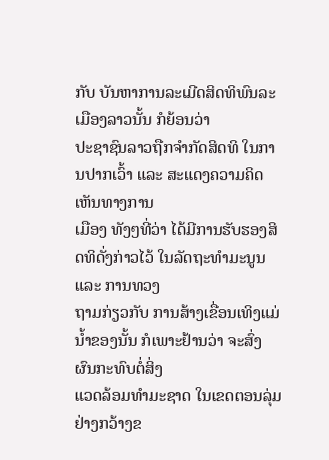ກັບ ບັນຫາການລະເມີດສິດທິພົນລະເມືອງລາວນັ້ນ ກໍຍ້ອນວ່າ
ປະຊາຊົນລາວຖືກຈຳກັດສິດທິ ໃນການປາກເວົ້າ ແລະ ສະແດງຄວາມຄິດເຫັນທາງການ
ເມືອງ ທັງໆທີ່ວ່າ ໄດ້ມີການຮັບຮອງສິດທິດັ່ງກ່າວໄວ້ ໃນລັດຖະທຳມະນູນ ແລະ ການທວງ
ຖາມກ່ຽວກັບ ການສ້າງເຂື່ອນເທິງແມ່ນ້ຳຂອງນັ້ນ ກໍເພາະຢ້ານວ່າ ຈະສົ່ງຜົນກະທົບຕໍ່ສິ່ງ
ແວດລ້ອມທຳມະຊາດ ໃນເຂດຕອນລຸ່ມຢ່າງກວ້າງຂ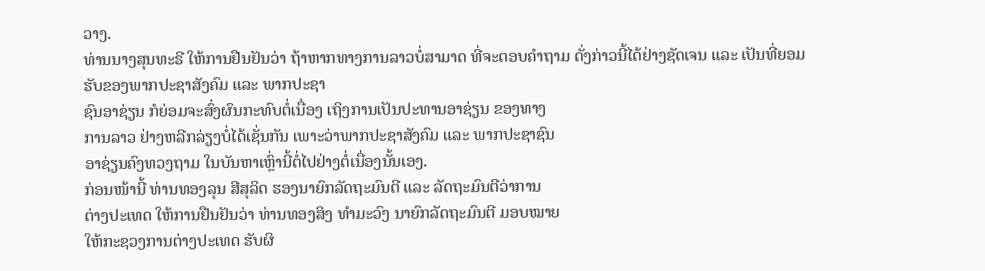ວາງ.
ທ່ານນາງສຸນທະຣີ ໃຫ້ການຢືນຢັນວ່າ ຖ້າຫາກທາງການລາວບໍ່ສາມາດ ທີ່ຈະຕອບຄຳຖາມ ດັ່ງກ່າວນີ້ໄດ້ຢ່າງຊັດເຈນ ແລະ ເປັນທີ່ຍອມຮັບຂອງພາກປະຊາສັງຄົມ ແລະ ພາກປະຊາ
ຊົນອາຊ່ຽນ ກໍຍ່ອມຈະສົ່ງຜົນກະທົບຕໍ່ເນື່ອງ ເຖິງການເປັນປະທານອາຊ່ຽນ ຂອງທາງ
ການລາວ ຢ່າງຫລີກລ່ຽງບໍ່ໄດ້ເຊັ່ນກັນ ເພາະວ່າພາກປະຊາສັງຄົມ ແລະ ພາກປະຊາຊົນ
ອາຊ່ຽນຄົງທວງຖາມ ໃນບັນຫາເຫຼົ່ານີ້ຕໍ່ໄປຢ່າງຕໍ່ເນື່ອງນັ້ນເອງ.
ກ່ອນໜ້ານີ້ ທ່ານທອງລຸນ ສີສຸລິດ ຮອງນາຍົກລັດຖະມົນຕີ ແລະ ລັດຖະມົນຕີວ່າການ
ຕ່າງປະເທດ ໃຫ້ການຢືນຢັນວ່າ ທ່ານທອງສິງ ທຳມະວົງ ນາຍົກລັດຖະມົນຕີ ມອບໝາຍ
ໃຫ້ກະຊວງການຕ່າງປະເທດ ຮັບຜິ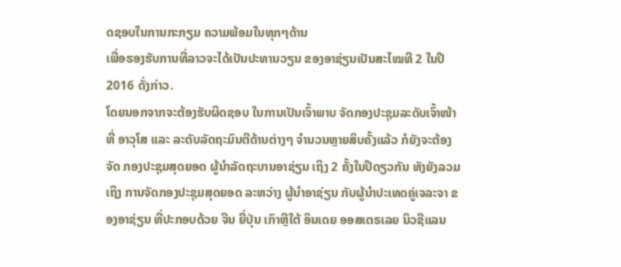ດຊອບໃນການກະກຽມ ຄວາມພ້ອມໃນທຸກໆດ້ານ
ເພື່ອຮອງຮັບການທີ່ລາວຈະໄດ້ເປັນປະທານວຽນ ຂອງອາຊ່ຽນເປັນສະໄໝທີ 2 ໃນປີ
2016 ດັ່ງກ່າວ.
ໂດຍນອກຈາກຈະຕ້ອງຮັບຜິດຊອບ ໃນການເປັນເຈົ້າພາບ ຈັດກອງປະຊຸມລະດັບເຈົ້າໜ້າທີ່ ອາວຸໂສ ແລະ ລະດັບລັດຖະມົນຕີດ້ານຕ່າງໆ ຈຳນວນຫຼາຍສິບຄັ້ງແລ້ວ ກໍຍັງຈະຕ້ອງຈັດ ກອງປະຊຸມສຸດຍອດ ຜູ້ນຳລັດຖະບານອາຊ່ຽນ ເຖິງ 2 ຄັ້ງໃນປີດຽວກັນ ທັງຍັງລວມເຖິງ ການຈັດກອງປະຊຸມສຸດຍອດ ລະຫວ່າງ ຜູ້ນຳອາຊ່ຽນ ກັບຜູ້ນຳປະເທດຄູ່ເຈລະຈາ ຂອງອາຊ່ຽນ ທີ່ປະກອບດ້ວຍ ຈີນ ຍີ່ປຸ່ນ ເກົາຫຼີໃຕ້ ອິນເດຍ ອອສເຕຣເລຍ ນິວຊີແລນ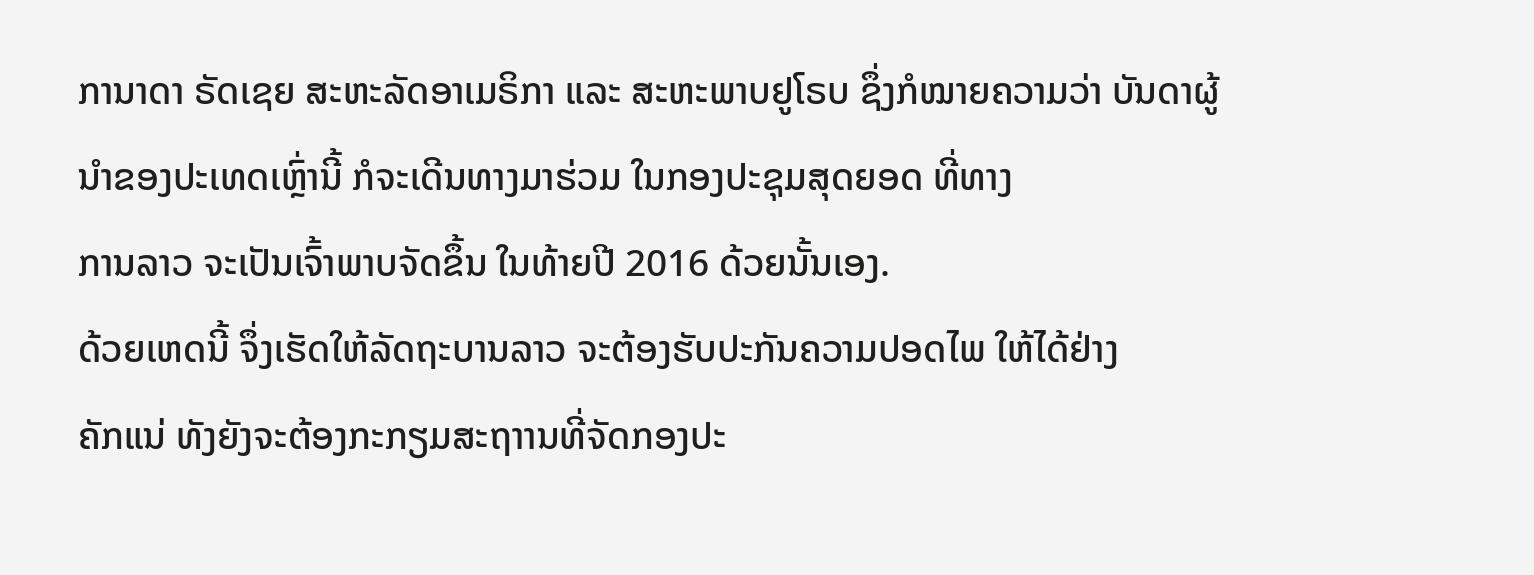ການາດາ ຣັດເຊຍ ສະຫະລັດອາເມຣິກາ ແລະ ສະຫະພາບຢູໂຣບ ຊຶ່ງກໍໝາຍຄວາມວ່າ ບັນດາຜູ້ນຳຂອງປະເທດເຫຼົ່ານີ້ ກໍຈະເດີນທາງມາຮ່ວມ ໃນກອງປະຊຸມສຸດຍອດ ທີ່ທາງ
ການລາວ ຈະເປັນເຈົ້າພາບຈັດຂຶ້ນ ໃນທ້າຍປີ 2016 ດ້ວຍນັ້ນເອງ.
ດ້ວຍເຫດນີ້ ຈຶ່ງເຮັດໃຫ້ລັດຖະບານລາວ ຈະຕ້ອງຮັບປະກັນຄວາມປອດໄພ ໃຫ້ໄດ້ຢ່າງ
ຄັກແນ່ ທັງຍັງຈະຕ້ອງກະກຽມສະຖາານທີ່ຈັດກອງປະ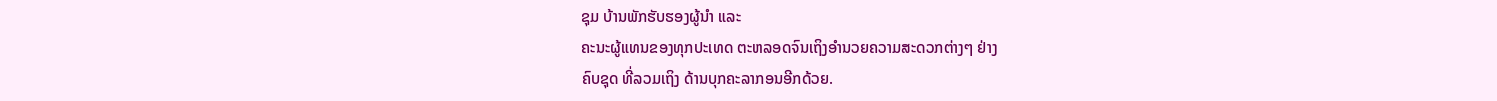ຊຸມ ບ້ານພັກຮັບຮອງຜູ້ນຳ ແລະ
ຄະນະຜູ້ແທນຂອງທຸກປະເທດ ຕະຫລອດຈົນເຖິງອຳນວຍຄວາມສະດວກຕ່າງໆ ຢ່າງ
ຄົບຊຸດ ທີ່ລວມເຖິງ ດ້ານບຸກຄະລາກອນອີກດ້ວຍ.